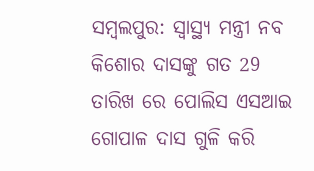ସମ୍ବଲପୁର: ସ୍ୱାସ୍ଥ୍ୟ ମନ୍ତ୍ରୀ ନବ କିଶୋର ଦାସଙ୍କୁ ଗତ 29 ତାରିଖ ରେ ପୋଲିସ ଏସଆଇ ଗୋପାଳ ଦାସ ଗୁଳି କରି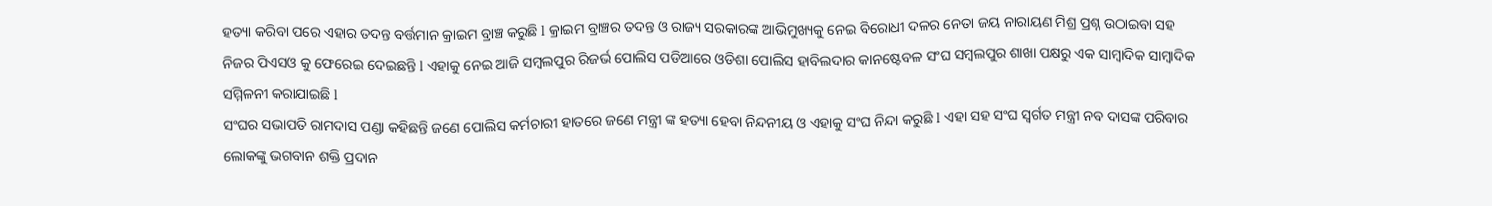ହତ୍ୟା କରିବା ପରେ ଏହାର ତଦନ୍ତ ବର୍ତ୍ତମାନ କ୍ରାଇମ ବ୍ରାଞ୍ଚ କରୁଛି l କ୍ରାଇମ ବ୍ରାଞ୍ଚର ତଦନ୍ତ ଓ ରାଜ୍ୟ ସରକାରଙ୍କ ଆଭିମୁଖ୍ୟକୁ ନେଇ ବିରୋଧୀ ଦଳର ନେତା ଜୟ ନାରାୟଣ ମିଶ୍ର ପ୍ରଶ୍ନ ଉଠାଇବା ସହ ନିଜର ପିଏସଓ କୁ ଫେରେଇ ଦେଇଛନ୍ତି l ଏହାକୁ ନେଇ ଆଜି ସମ୍ବଲପୁର ରିଜର୍ଭ ପୋଲିସ ପଡିଆରେ ଓଡିଶା ପୋଲିସ ହାବିଲଦାର କାନଷ୍ଟେବଳ ସଂଘ ସମ୍ବଲପୁର ଶାଖା ପକ୍ଷରୁ ଏକ ସାମ୍ବାଦିକ ସାମ୍ବାଦିକ ସମ୍ମିଳନୀ କରାଯାଇଛି l
ସଂଘର ସଭାପତି ରାମଦାସ ପଣ୍ଡା କହିଛନ୍ତି ଜଣେ ପୋଲିସ କର୍ମଚାରୀ ହାତରେ ଜଣେ ମନ୍ତ୍ରୀ ଙ୍କ ହତ୍ୟା ହେବା ନିନ୍ଦନୀୟ ଓ ଏହାକୁ ସଂଘ ନିନ୍ଦା କରୁଛି l ଏହା ସହ ସଂଘ ସ୍ବର୍ଗତ ମନ୍ତ୍ରୀ ନବ ଦାସଙ୍କ ପରିବାର ଲୋକଙ୍କୁ ଭଗବାନ ଶକ୍ତି ପ୍ରଦାନ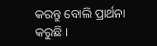କରନ୍ତୁ ବୋଲି ପ୍ରାର୍ଥନା କରୁଛି ।